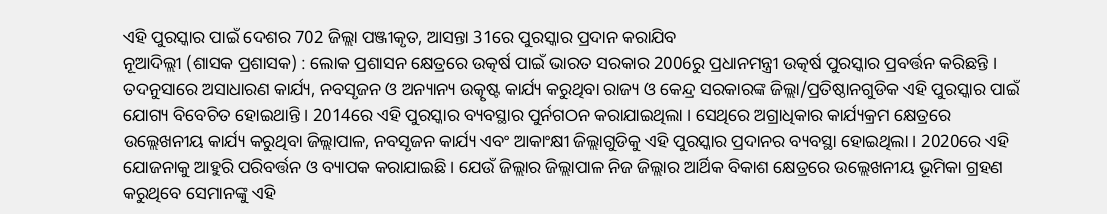ଏହି ପୁରସ୍କାର ପାଇଁ ଦେଶର 702 ଜିଲ୍ଲା ପଞ୍ଜୀକୃତ, ଆସନ୍ତା 31ରେ ପୁରସ୍କାର ପ୍ରଦାନ କରାଯିବ
ନୂଆଦିଲ୍ଲୀ (ଶାସକ ପ୍ରଶାସକ) : ଲୋକ ପ୍ରଶାସନ କ୍ଷେତ୍ରରେ ଉତ୍କର୍ଷ ପାଇଁ ଭାରତ ସରକାର 2006ରୁ ପ୍ରଧାନମନ୍ତ୍ରୀ ଉତ୍କର୍ଷ ପୁରସ୍କାର ପ୍ରବର୍ତ୍ତନ କରିଛନ୍ତି । ତଦନୁସାରେ ଅସାଧାରଣ କାର୍ଯ୍ୟ, ନବସୃଜନ ଓ ଅନ୍ୟାନ୍ୟ ଉତ୍କୃଷ୍ଟ କାର୍ଯ୍ୟ କରୁଥିବା ରାଜ୍ୟ ଓ କେନ୍ଦ୍ର ସରକାରଙ୍କ ଜିଲ୍ଲା/ପ୍ରତିଷ୍ଠାନଗୁଡିକ ଏହି ପୁରସ୍କାର ପାଇଁ ଯୋଗ୍ୟ ବିବେଚିତ ହୋଇଥାନ୍ତି । 2014ରେ ଏହି ପୁରସ୍କାର ବ୍ୟବସ୍ଥାର ପୁର୍ନଗଠନ କରାଯାଇଥିଲା । ସେଥିରେ ଅଗ୍ରାଧିକାର କାର୍ଯ୍ୟକ୍ରମ କ୍ଷେତ୍ରରେ ଉଲ୍ଲେଖନୀୟ କାର୍ଯ୍ୟ କରୁଥିବା ଜିଲ୍ଲାପାଳ, ନବସୃଜନ କାର୍ଯ୍ୟ ଏବଂ ଆକାଂକ୍ଷୀ ଜିଲ୍ଲାଗୁଡିକୁ ଏହି ପୁରସ୍କାର ପ୍ରଦାନର ବ୍ୟବସ୍ଥା ହୋଇଥିଲା । 2020ରେ ଏହି ଯୋଜନାକୁ ଆହୁରି ପରିବର୍ତ୍ତନ ଓ ବ୍ୟାପକ କରାଯାଇଛି । ଯେଉଁ ଜିଲ୍ଲାର ଜିଲ୍ଲାପାଳ ନିଜ ଜିଲ୍ଲାର ଆର୍ଥିକ ବିକାଶ କ୍ଷେତ୍ରରେ ଉଲ୍ଲେଖନୀୟ ଭୂମିକା ଗ୍ରହଣ କରୁଥିବେ ସେମାନଙ୍କୁ ଏହି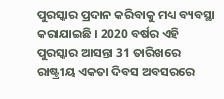ପୁରସ୍କାର ପ୍ରଦାନ କରିବାକୁ ମଧ୍ୟ ବ୍ୟବସ୍ଥା କରାଯାଇଛି । 2020 ବର୍ଷର ଏହି ପୁରସ୍କାର ଆସନ୍ତା 31 ତାରିଖରେ ରାଷ୍ଟ୍ରୀୟ ଏକତା ଦିବସ ଅବସରରେ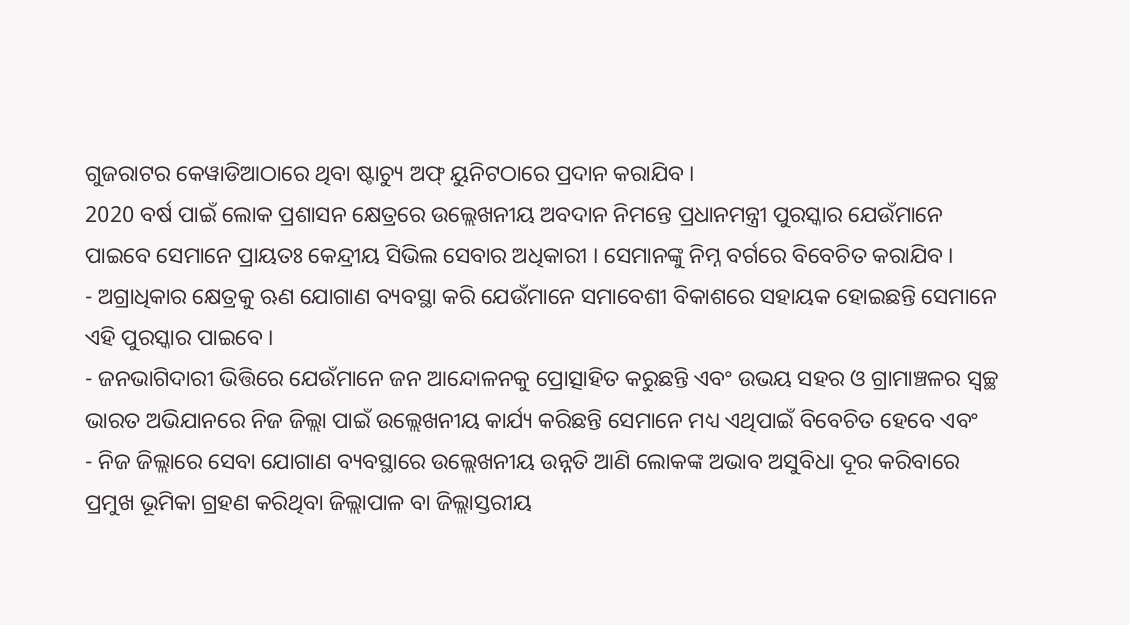ଗୁଜରାଟର କେୱାଡିଆଠାରେ ଥିବା ଷ୍ଟାଚ୍ୟୁ ଅଫ୍ ୟୁନିଟଠାରେ ପ୍ରଦାନ କରାଯିବ ।
2020 ବର୍ଷ ପାଇଁ ଲୋକ ପ୍ରଶାସନ କ୍ଷେତ୍ରରେ ଉଲ୍ଲେଖନୀୟ ଅବଦାନ ନିମନ୍ତେ ପ୍ରଧାନମନ୍ତ୍ରୀ ପୁରସ୍କାର ଯେଉଁମାନେ ପାଇବେ ସେମାନେ ପ୍ରାୟତଃ କେନ୍ଦ୍ରୀୟ ସିଭିଲ ସେବାର ଅଧିକାରୀ । ସେମାନଙ୍କୁ ନିମ୍ନ ବର୍ଗରେ ବିବେଚିତ କରାଯିବ ।
- ଅଗ୍ରାଧିକାର କ୍ଷେତ୍ରକୁ ଋଣ ଯୋଗାଣ ବ୍ୟବସ୍ଥା କରି ଯେଉଁମାନେ ସମାବେଶୀ ବିକାଶରେ ସହାୟକ ହୋଇଛନ୍ତି ସେମାନେ ଏହି ପୁରସ୍କାର ପାଇବେ ।
- ଜନଭାଗିଦାରୀ ଭିତ୍ତିରେ ଯେଉଁମାନେ ଜନ ଆନ୍ଦୋଳନକୁ ପ୍ରୋତ୍ସାହିତ କରୁଛନ୍ତି ଏବଂ ଉଭୟ ସହର ଓ ଗ୍ରାମାଞ୍ଚଳର ସ୍ୱଚ୍ଛ ଭାରତ ଅଭିଯାନରେ ନିଜ ଜିଲ୍ଲା ପାଇଁ ଉଲ୍ଲେଖନୀୟ କାର୍ଯ୍ୟ କରିଛନ୍ତି ସେମାନେ ମଧ୍ୟ ଏଥିପାଇଁ ବିବେଚିତ ହେବେ ଏବଂ
- ନିଜ ଜିଲ୍ଲାରେ ସେବା ଯୋଗାଣ ବ୍ୟବସ୍ଥାରେ ଉଲ୍ଲେଖନୀୟ ଉନ୍ନତି ଆଣି ଲୋକଙ୍କ ଅଭାବ ଅସୁବିଧା ଦୂର କରିବାରେ ପ୍ରମୁଖ ଭୂମିକା ଗ୍ରହଣ କରିଥିବା ଜିଲ୍ଲାପାଳ ବା ଜିଲ୍ଲାସ୍ତରୀୟ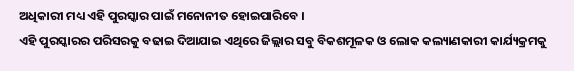ଅଧିକାରୀ ମଧ୍ୟ ଏହି ପୁରସ୍କାର ପାଇଁ ମନୋନୀତ ହୋଇପାରିବେ ।
ଏହି ପୁରସ୍କାରର ପରିସରକୁ ବଢାଇ ଦିଆଯାଇ ଏଥିରେ ଜିଲ୍ଲାର ସବୁ ବିକଶମୂଳକ ଓ ଲୋକ କଲ୍ୟାଣକାରୀ କାର୍ଯ୍ୟକ୍ରମକୁ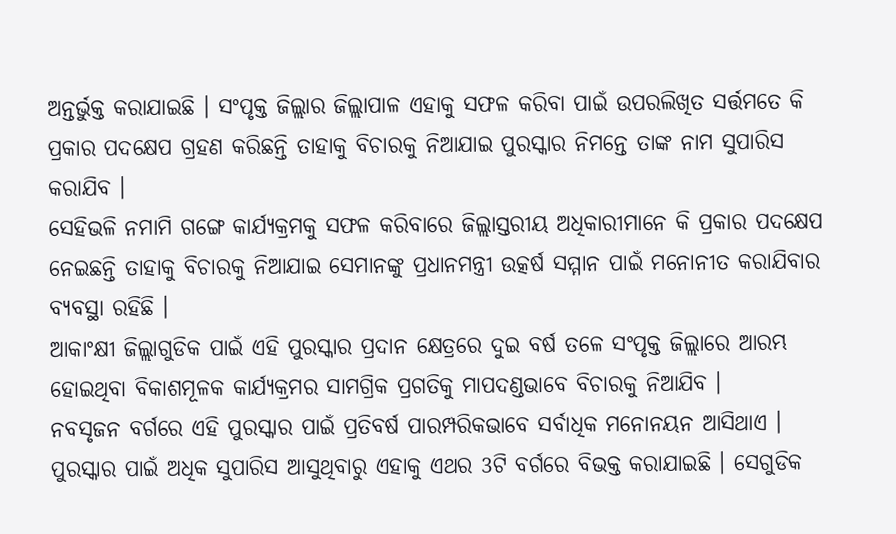ଅନ୍ତର୍ଭୁକ୍ତ କରାଯାଇଛି । ସଂପୃକ୍ତ ଜିଲ୍ଲାର ଜିଲ୍ଲାପାଳ ଏହାକୁ ସଫଳ କରିବା ପାଇଁ ଉପରଲିଖିତ ସର୍ତ୍ତମତେ କି ପ୍ରକାର ପଦକ୍ଷେପ ଗ୍ରହଣ କରିଛନ୍ତି ତାହାକୁ ବିଚାରକୁ ନିଆଯାଇ ପୁରସ୍କାର ନିମନ୍ତେ ତାଙ୍କ ନାମ ସୁପାରିସ କରାଯିବ ।
ସେହିଭଳି ନମାମି ଗଙ୍ଗେ କାର୍ଯ୍ୟକ୍ରମକୁ ସଫଳ କରିବାରେ ଜିଲ୍ଲାସ୍ତରୀୟ ଅଧିକାରୀମାନେ କି ପ୍ରକାର ପଦକ୍ଷେପ ନେଇଛନ୍ତି ତାହାକୁ ବିଚାରକୁ ନିଆଯାଇ ସେମାନଙ୍କୁ ପ୍ରଧାନମନ୍ତ୍ରୀ ଉତ୍କର୍ଷ ସମ୍ମାନ ପାଇଁ ମନୋନୀତ କରାଯିବାର ବ୍ୟବସ୍ଥା ରହିଛି ।
ଆକାଂକ୍ଷୀ ଜିଲ୍ଲାଗୁଡିକ ପାଇଁ ଏହି ପୁରସ୍କାର ପ୍ରଦାନ କ୍ଷେତ୍ରରେ ଦୁଇ ବର୍ଷ ତଳେ ସଂପୃକ୍ତ ଜିଲ୍ଲାରେ ଆରମ୍ଭ ହୋଇଥିବା ବିକାଶମୂଳକ କାର୍ଯ୍ୟକ୍ରମର ସାମଗ୍ରିକ ପ୍ରଗତିକୁ ମାପଦଣ୍ଡଭାବେ ବିଚାରକୁ ନିଆଯିବ ।
ନବସୃଜନ ବର୍ଗରେ ଏହି ପୁରସ୍କାର ପାଇଁ ପ୍ରତିବର୍ଷ ପାରମ୍ପରିକଭାବେ ସର୍ବାଧିକ ମନୋନୟନ ଆସିଥାଏ । ପୁରସ୍କାର ପାଇଁ ଅଧିକ ସୁପାରିସ ଆସୁଥିବାରୁ ଏହାକୁ ଏଥର 3ଟି ବର୍ଗରେ ବିଭକ୍ତ କରାଯାଇଛି । ସେଗୁଡିକ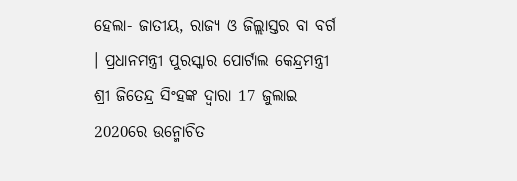ହେଲା- ଜାତୀୟ, ରାଜ୍ୟ ଓ ଜିଲ୍ଲାସ୍ତର ବା ବର୍ଗ । ପ୍ରଧାନମନ୍ତ୍ରୀ ପୁରସ୍କାର ପୋର୍ଟାଲ କେନ୍ଦ୍ରମନ୍ତ୍ରୀ ଶ୍ରୀ ଜିତେନ୍ଦ୍ର ସିଂହଙ୍କ ଦ୍ୱାରା 17 ଜୁଲାଇ 2020ରେ ଉନ୍ମୋଚିତ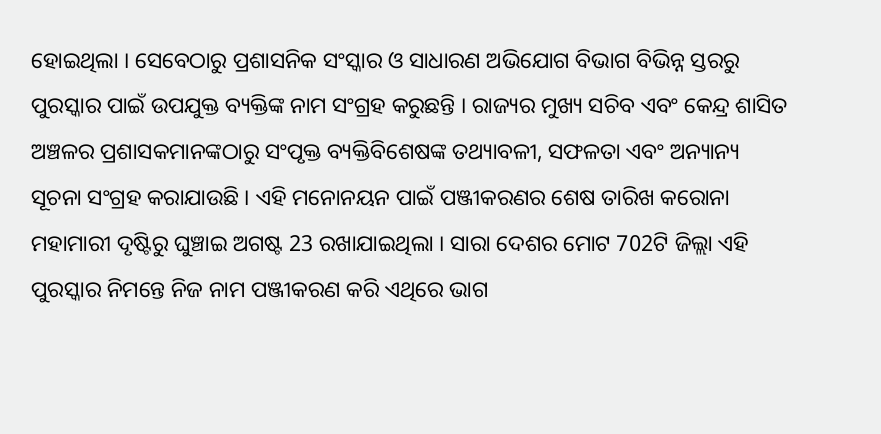ହୋଇଥିଲା । ସେବେଠାରୁ ପ୍ରଶାସନିକ ସଂସ୍କାର ଓ ସାଧାରଣ ଅଭିଯୋଗ ବିଭାଗ ବିଭିନ୍ନ ସ୍ତରରୁ ପୁରସ୍କାର ପାଇଁ ଉପଯୁକ୍ତ ବ୍ୟକ୍ତିଙ୍କ ନାମ ସଂଗ୍ରହ କରୁଛନ୍ତି । ରାଜ୍ୟର ମୁଖ୍ୟ ସଚିବ ଏବଂ କେନ୍ଦ୍ର ଶାସିତ ଅଞ୍ଚଳର ପ୍ରଶାସକମାନଙ୍କଠାରୁ ସଂପୃକ୍ତ ବ୍ୟକ୍ତିବିଶେଷଙ୍କ ତଥ୍ୟାବଳୀ, ସଫଳତା ଏବଂ ଅନ୍ୟାନ୍ୟ ସୂଚନା ସଂଗ୍ରହ କରାଯାଉଛି । ଏହି ମନୋନୟନ ପାଇଁ ପଞ୍ଜୀକରଣର ଶେଷ ତାରିଖ କରୋନା ମହାମାରୀ ଦୃଷ୍ଟିରୁ ଘୁଞ୍ଚାଇ ଅଗଷ୍ଟ 23 ରଖାଯାଇଥିଲା । ସାରା ଦେଶର ମୋଟ 702ଟି ଜିଲ୍ଲା ଏହି ପୁରସ୍କାର ନିମନ୍ତେ ନିଜ ନାମ ପଞ୍ଜୀକରଣ କରି ଏଥିରେ ଭାଗ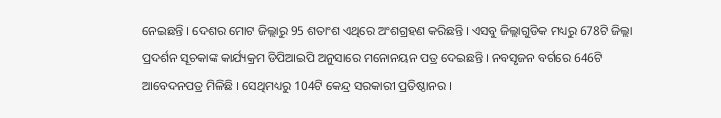ନେଇଛନ୍ତି । ଦେଶର ମୋଟ ଜିଲ୍ଲାରୁ 95 ଶତାଂଶ ଏଥିରେ ଅଂଶଗ୍ରହଣ କରିଛନ୍ତି । ଏସବୁ ଜିଲ୍ଲାଗୁଡିକ ମଧ୍ୟରୁ 678ଟି ଜିଲ୍ଲା ପ୍ରଦର୍ଶନ ସୂଚକାଙ୍କ କାର୍ଯ୍ୟକ୍ରମ ଡିପିଆଇପି ଅନୁସାରେ ମନୋନୟନ ପତ୍ର ଦେଇଛନ୍ତି । ନବସୃଜନ ବର୍ଗରେ 646ଟି ଆବେଦନପତ୍ର ମିଳିଛି । ସେଥିମଧ୍ୟରୁ 104ଟି କେନ୍ଦ୍ର ସରକାରୀ ପ୍ରତିଷ୍ଠାନର ।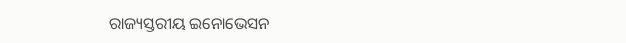ରାଜ୍ୟସ୍ତରୀୟ ଇନୋଭେସନ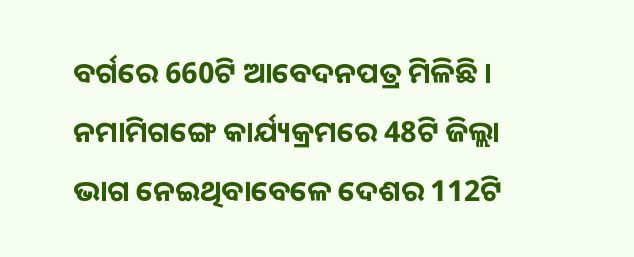ବର୍ଗରେ 660ଟି ଆବେଦନପତ୍ର ମିଳିଛି । ନମାମିଗଙ୍ଗେ କାର୍ଯ୍ୟକ୍ରମରେ 48ଟି ଜିଲ୍ଲା ଭାଗ ନେଇଥିବାବେଳେ ଦେଶର 112ଟି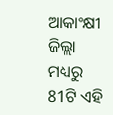ଆକାଂକ୍ଷୀ ଜିଲ୍ଲା ମଧ୍ୟରୁ 81ଟି ଏହି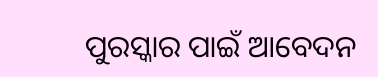ପୁରସ୍କାର ପାଇଁ ଆବେଦନ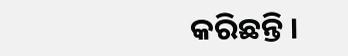କରିଛନ୍ତି ।